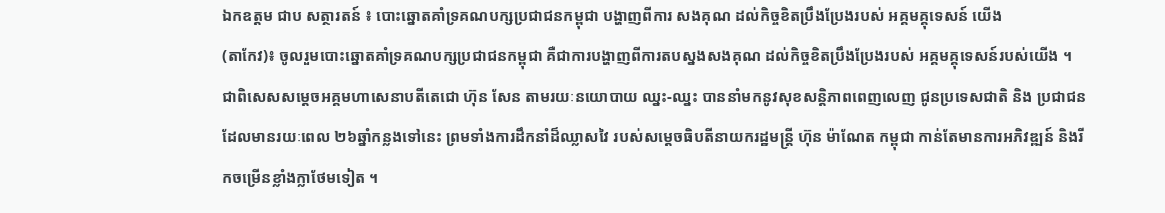ឯកឧត្តម ជាប សត្ថារតន៍ ៖ បោះឆ្នោតគាំទ្រគណបក្សប្រជាជនកម្ពុជា បង្ហាញពីការ សងគុណ ដល់កិច្ចខិតប្រឹងប្រែងរបស់ អគ្គមគ្គុទេសន៍ យើង
(តាកែវ)៖ ចូលរួមបោះឆ្នោតគាំទ្រគណបក្សប្រជាជនកម្ពុជា គឺជាការបង្ហាញពីការតបស្នងសងគុណ ដល់កិច្ចខិតប្រឹងប្រែងរបស់ អគ្គមគ្គុទេសន៍របស់យើង ។ ជាពិសេសសម្តេចអគ្គមហាសេនាបតីតេជោ ហ៊ុន សែន តាមរយៈនយោបាយ ឈ្នះ-ឈ្នះ បាននាំមកនូវសុខសន្តិភាពពេញលេញ ជូនប្រទេសជាតិ និង ប្រជាជន ដែលមានរយៈពេល ២៦ឆ្នាំកន្លងទៅនេះ ព្រមទាំងការដឹកនាំដ៏ឈ្លាសវៃ របស់សម្តេចធិបតីនាយករដ្ឋមន្ត្រី ហ៊ុន ម៉ាណែត កម្ពុជា កាន់តែមានការអភិវឌ្ឍន៍ និងរីកចម្រើនខ្លាំងក្លាថែមទៀត ។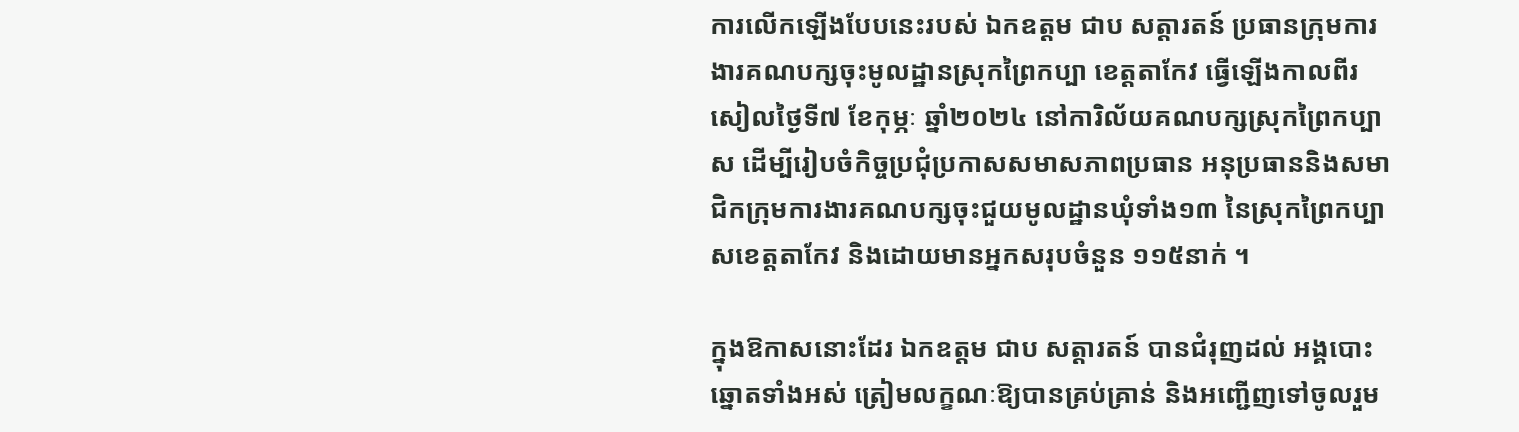ការលើកឡើងបែបនេះរបស់ ឯកឧត្ដម ជាប សត្ដារតន៍ ប្រធានក្រុមការងារគណបក្សចុះមូលដ្ឋានស្រុកព្រៃកប្បា ខេត្តតាកែវ ធ្វើឡើងកាលពីរសៀលថ្ងៃទី៧ ខែកុម្ភៈ ឆ្នាំ២០២៤ នៅការិល័យគណបក្សស្រុកព្រៃកប្បាស ដើម្បីរៀបចំកិច្ចប្រជុំប្រកាសសមាសភាពប្រធាន អនុប្រធាននិងសមាជិកក្រុមការងារគណបក្សចុះជួយមូលដ្ឋានឃុំទាំង១៣ នៃស្រុកព្រៃកប្បាសខេត្តតាកែវ និងដោយមានអ្នកសរុបចំនួន ១១៥នាក់ ។

ក្នុងឱកាសនោះដែរ ឯកឧត្ដម ជាប សត្ដារតន៍ បានជំរុញដល់ អង្គបោះឆ្នោតទាំងអស់ ត្រៀមលក្ខណៈឱ្យបានគ្រប់គ្រាន់ និងអញ្ជើញទៅចូលរួម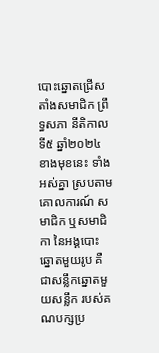បោះឆ្នោតជ្រើសតាំងសមាជិក ព្រឹទ្ធសភា នីតិកាលទី៥ ឆ្នាំ២០២៤ ខាងមុខនេះ ទាំងអស់គ្នា ស្របតាមគោលការណ៍ សមាជិក ឬសមាជិកា នៃអង្គបោះឆ្នោតមួយរូប គឺជាសន្លឹកឆ្នោតមួយសន្លឹក របស់គណបក្សប្រ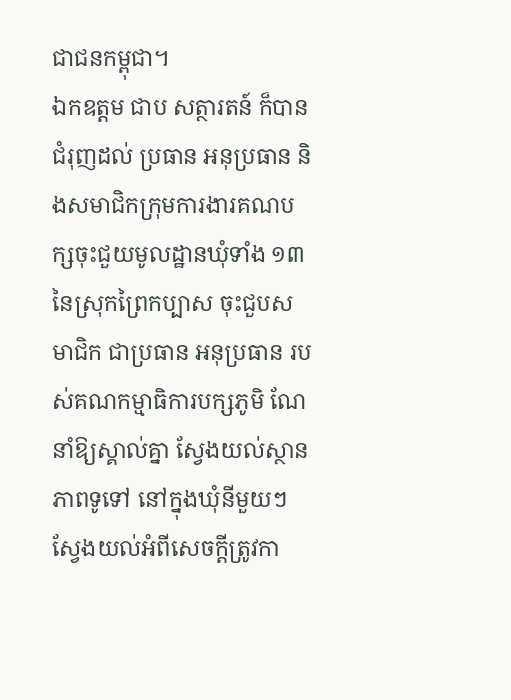ជាជនកម្ពុជា។
ឯកឧត្តម ជាប សត្ថារតន៍ ក៏បានជំរុញដល់ ប្រធាន អនុប្រធាន និងសមាជិកក្រុមការងារគណបក្សចុះជួយមូលដ្ឋានឃុំទាំង ១៣ នៃស្រុកព្រៃកប្បាស ចុះជួបសមាជិក ជាប្រធាន អនុប្រធាន របស់គណកម្មាធិការបក្សភូមិ ណែនាំឱ្យស្គាល់គ្នា ស្វែងយល់ស្ថានភាពទូទៅ នៅក្នុងឃុំនីមួយៗ ស្វែងយល់អំពីសេចក្តីត្រូវកា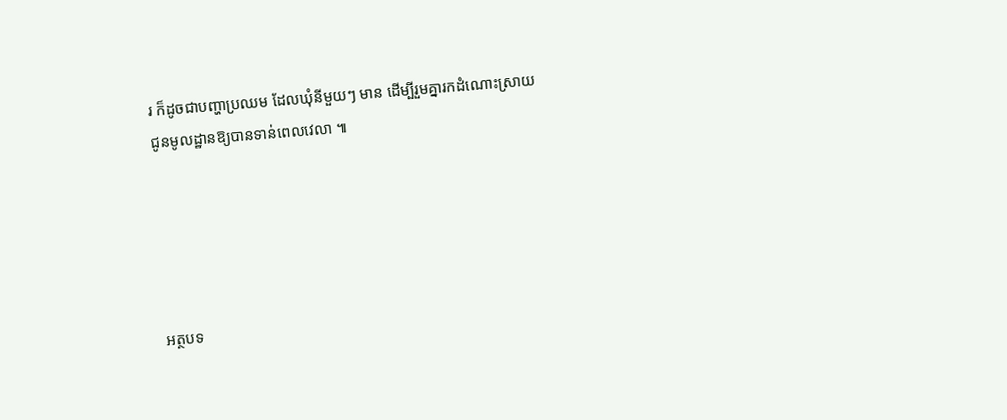រ ក៏ដូចជាបញ្ហាប្រឈម ដែលឃុំនីមួយៗ មាន ដើម្បីរួមគ្នារកដំណោះស្រាយ ជូនមូលដ្ឋានឱ្យបានទាន់ពេលវេលា ៕





អត្ថបទ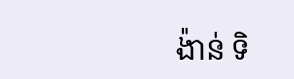ង៉ាន់ ទិ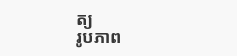ត្យ
រូបភាព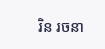រិន រចនា